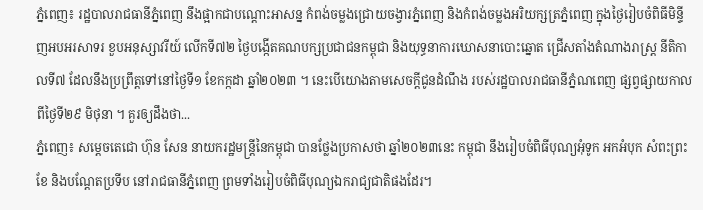ភ្នំពេញ៖ រដ្ឋបាលរាជធានីភ្នំពេញ នឹងផ្អាកជាបណ្តោះអាសន្ន កំពង់ចម្លងជ្រោយចង្វារភ្នំពេញ និងកំពង់ចម្លងអរិយក្សត្រភ្នំពេញ ក្នុងថ្ងៃរៀបចំពិធីមិន្ទីញអបអរសាទរ ខួបអនុស្សាវរីយ៍ លើកទី៧២ ថ្ងៃបង្កើតគណបក្សប្រជាជនកម្ពុជា និងយុទ្ធនាការឃោសនាបោះឆ្នោត ជ្រើសតាំងតំណាងរាស្ត្រ នីតិកាលទី៧ ដែលនឹងប្រព្រឹត្តទៅនៅថ្ងៃទី១ ខែកក្កដា ឆ្នាំ២០២៣ ។ នេះបើយោងតាមសេចក្តីជូនដំណឹង របស់រដ្ឋបាលរាជធានីភ្នំណពេញ ផ្សព្វផ្សាយកាលពីថ្ងៃទី២៩ មិថុនា ។ គួរឲ្យដឹងថា...
ភ្នំពេញ៖ សម្ដេចតេជោ ហ៊ុន សែន នាយករដ្ឋមន្ដ្រីនៃកម្ពុជា បានថ្លែងប្រកាសថា ឆ្នាំ២០២៣នេះ កម្ពុជា នឹងរៀបចំពិធីបុណ្យអុំទូក អកអំបុក សំពះព្រះខែ និងបណ្ដែតប្រទីប នៅរាជធានីភ្នំពេញ ព្រមទាំងរៀបចំពិធីបុណ្យឯករាជ្យជាតិផងដែរ។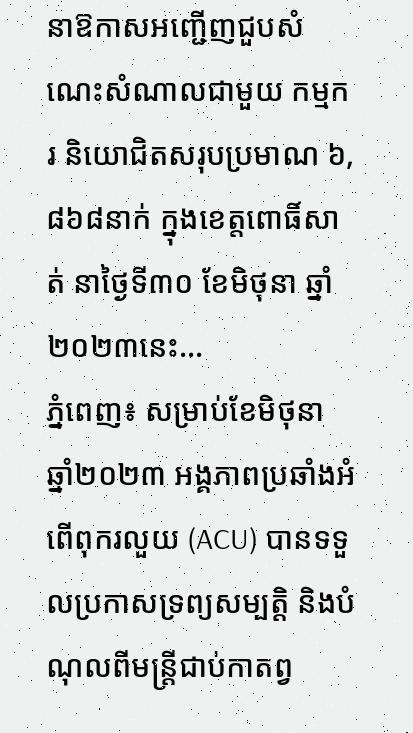នាឱកាសអញ្ជើញជួបសំណេះសំណាលជាមួយ កម្មករ និយោជិតសរុបប្រមាណ ៦,៨៦៨នាក់ ក្នុងខេត្តពោធិ៍សាត់ នាថ្ងៃទី៣០ ខែមិថុនា ឆ្នាំ២០២៣នេះ...
ភ្នំពេញ៖ សម្រាប់ខែមិថុនា ឆ្នាំ២០២៣ អង្គភាពប្រឆាំងអំពើពុករលួយ (ACU) បានទទួលប្រកាសទ្រព្យសម្បត្តិ និងបំណុលពីមន្ត្រីជាប់កាតព្វ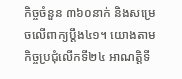កិច្ចចំនួន ៣៦០នាក់ និងសម្រេចលើពាក្យប្ដឹង៤១។ យោងតាមកិច្ចប្រជុំលើកទី២៤ អាណត្តិទី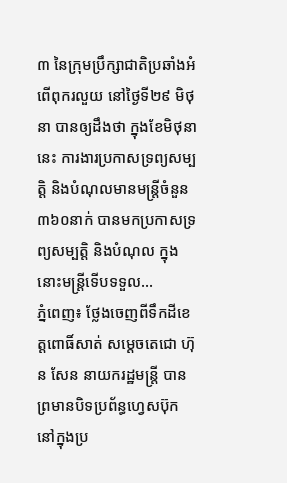៣ នៃក្រុមប្រឹក្សាជាតិប្រឆាំងអំពើពុករលួយ នៅថ្ងៃទី២៩ មិថុនា បានឲ្យដឹងថា ក្នុងខែមិថុនានេះ ការងារប្រកាសទ្រព្យសម្បត្តិ និងបំណុលមានមន្ត្រីចំនួន ៣៦០នាក់ បានមកប្រកាសទ្រព្យសម្បត្តិ និងបំណុល ក្នុងនោះមន្ត្រីទើបទទួល...
ភ្នំពេញ៖ ថ្លែងចេញពីទឹកដីខេត្តពោធិ៍សាត់ សម្តេចតេជោ ហ៊ុន សែន នាយករដ្ឋមន្ត្រី បានព្រមានបិទប្រព័ន្ធហ្វេសប៊ុក នៅក្នុងប្រ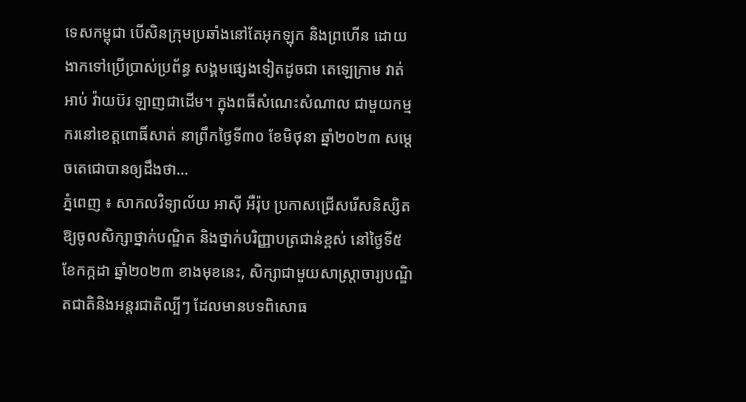ទេសកម្ពុជា បើសិនក្រុមប្រឆាំងនៅតែអុកឡុក និងព្រហើន ដោយងាកទៅប្រើប្រាស់ប្រព័ន្ធ សង្គមផ្សេងទៀតដូចជា តេឡេក្រាម វាត់អាប់ វ៉ាយប៊រ ឡាញជាដើម។ ក្នុងពធីសំណេះសំណាល ជាមួយកម្មករនៅខេត្តពោធិ៍សាត់ នាព្រឹកថ្ងៃទី៣០ ខែមិថុនា ឆ្នាំ២០២៣ សម្តេចតេជោបានឲ្យដឹងថា...
ភ្នំពេញ ៖ សាកលវិទ្យាល័យ អាស៊ី អឺរ៉ុប ប្រកាសជ្រើសរើសនិស្សិត ឱ្យចូលសិក្សាថ្នាក់បណ្ឌិត និងថ្នាក់បរិញ្ញាបត្រជាន់ខ្ពស់ នៅថ្ងៃទី៥ ខែកក្កដា ឆ្នាំ២០២៣ ខាងមុខនេះ, សិក្សាជាមួយសាស្រ្តាចារ្យបណ្ឌិតជាតិនិងអន្តរជាតិល្បីៗ ដែលមានបទពិសោធ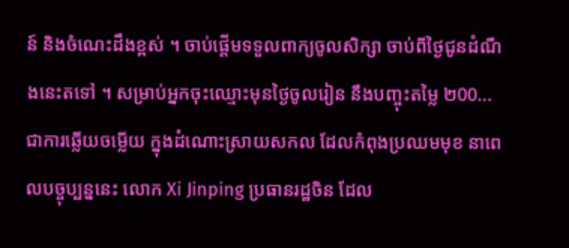ន៍ និងចំណេះដឹងខ្ពស់ ។ ចាប់ផ្តើមទទួលពាក្យចូលសិក្សា ចាប់ពីថ្ងៃជូនដំណឹងនេះតទៅ ។ សម្រាប់អ្នកចុះឈ្មោះមុនថ្ងៃចូលរៀន នឹងបញ្ចុះតម្លៃ ២00...
ជាការឆ្លើយចម្លើយ ក្នុងដំណោះស្រាយសកល ដែលកំពុងប្រឈមមុខ នាពេលបច្ចុប្បន្ននេះ លោក Xi Jinping ប្រធានរដ្ឋចិន ដែល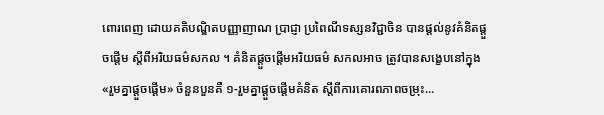ពោរពេញ ដោយគតិបណ្ឌិតបញ្ញាញាណ ប្រាជ្ញា ប្រពៃណីទស្សនវិជ្ជាចិន បានផ្តល់នូវគំនិតផ្តួចផ្តើម ស្តីពីអរិយធម៌សកល ។ គំនិតផ្តួចផ្តើមអរិយធម៌ សកលអាច ត្រូវបានសង្ខេបនៅក្នុង «រួមគ្នាផ្តួចផ្តើម» ចំនួនបួនគឺ ១-រួមគ្នាផ្តួចផ្តើមគំនិត ស្តីពីការគោរពភាពចម្រុះ...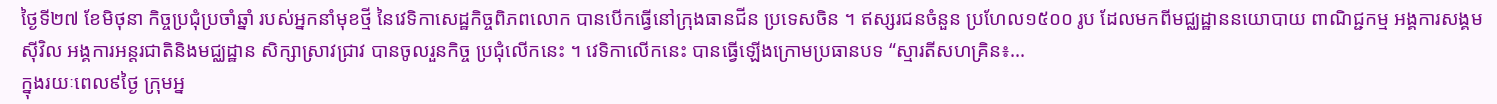ថ្ងៃទី២៧ ខែមិថុនា កិច្ចប្រជុំប្រចាំឆ្នាំ របស់អ្នកនាំមុខថ្មី នៃវេទិកាសេដ្ឋកិច្ចពិភពលោក បានបើកធ្វើនៅក្រុងធានជីន ប្រទេសចិន ។ ឥស្សរជនចំនួន ប្រហែល១៥០០ រូប ដែលមកពីមជ្ឈដ្ឋាននយោបាយ ពាណិជ្ជកម្ម អង្គការសង្គមស៊ីវិល អង្គការអន្តរជាតិនិងមជ្ឈដ្ឋាន សិក្សាស្រាវជ្រាវ បានចូលរួនកិច្ច ប្រជុំលើកនេះ ។ វេទិកាលើកនេះ បានធ្វើឡើងក្រោមប្រធានបទ “ស្មារតីសហគ្រិន៖...
ក្នុងរយៈពេល៩ថ្ងៃ ក្រុមអ្ន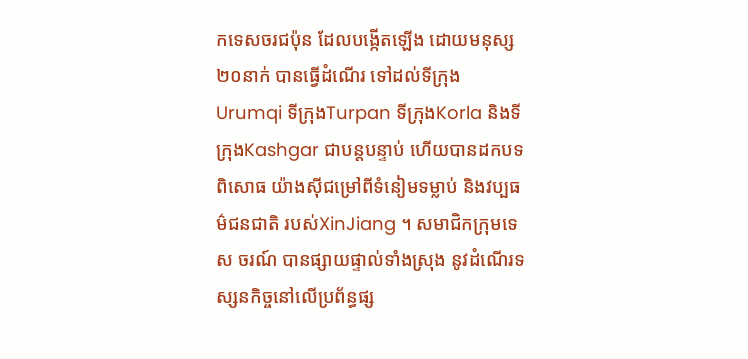កទេសចរជប៉ុន ដែលបង្កើតឡើង ដោយមនុស្ស២០នាក់ បានធ្វើដំណើរ ទៅដល់ទីក្រុង Urumqi ទីក្រុងTurpan ទីក្រុងKorla និងទីក្រុងKashgar ជាបន្តបន្ទាប់ ហើយបានដកបទពិសោធ យ៉ាងស៊ីជម្រៅពីទំនៀមទម្លាប់ និងវប្បធម៌ជនជាតិ របស់XinJiang ។ សមាជិកក្រុមទេស ចរណ៍ បានផ្សាយផ្ទាល់ទាំងស្រុង នូវដំណើរទស្សនកិច្ចនៅលើប្រព័ន្ធផ្ស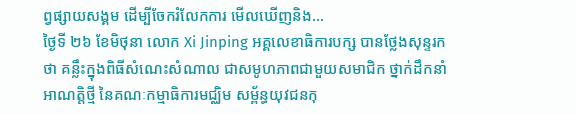ព្វផ្សាយសង្គម ដើម្បីចែករំលែកការ មើលឃើញនិង...
ថ្ងៃទី ២៦ ខែមិថុនា លោក Xi Jinping អគ្គលេខាធិការបក្ស បានថ្លែងសុន្ទរកថា គន្លឹះក្នុងពិធីសំណេះសំណាល ជាសមូហភាពជាមួយសមាជិក ថ្នាក់ដឹកនាំអាណត្តិថ្មី នៃគណៈកម្មាធិការមជ្ឈិម សម្ព័ន្ធយុវជនកុ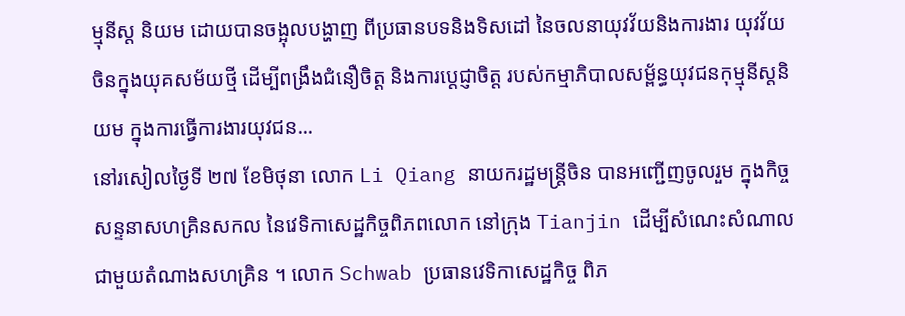ម្មុនីស្ត និយម ដោយបានចង្អុលបង្ហាញ ពីប្រធានបទនិងទិសដៅ នៃចលនាយុវវ័យនិងការងារ យុវវ័យចិនក្នុងយុគសម័យថ្មី ដើម្បីពង្រឹងជំនឿចិត្ត និងការប្តេជ្ញាចិត្ត របស់កម្មាភិបាលសម្ព័ន្ធយុវជនកុម្មុនីស្តនិយម ក្នុងការធ្វើការងារយុវជន...
នៅរសៀលថ្ងៃទី ២៧ ខែមិថុនា លោក Li Qiang នាយករដ្ឋមន្ត្រីចិន បានអញ្ជើញចូលរួម ក្នុងកិច្ចសន្ទនាសហគ្រិនសកល នៃវេទិកាសេដ្ឋកិច្ចពិភពលោក នៅក្រុង Tianjin ដើម្បីសំណេះសំណាល ជាមួយតំណាងសហគ្រិន ។ លោក Schwab ប្រធានវេទិកាសេដ្ឋកិច្ច ពិភ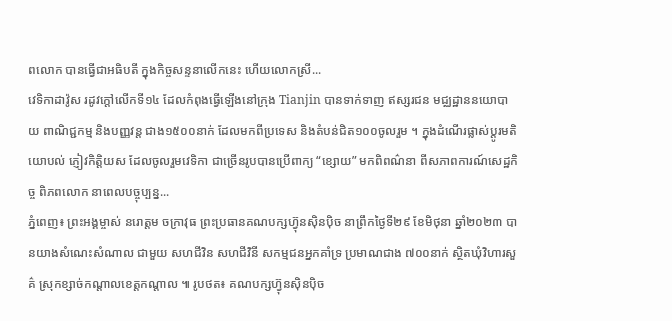ពលោក បានធ្វើជាអធិបតី ក្នុងកិច្ចសន្ទនាលើកនេះ ហើយលោកស្រី...
វេទិកាដាវ៉ូស រដូវក្តៅលើកទី១៤ ដែលកំពុងធ្វើឡើងនៅក្រុង Tianjin បានទាក់ទាញ ឥស្សរជន មជ្ឈដ្ឋាននយោបាយ ពាណិជ្ជកម្ម និងបញ្ញវន្ត ជាង១៥០០នាក់ ដែលមកពីប្រទេស និងតំបន់ជិត១០០ចូលរួម ។ ក្នុងដំណើរផ្លាស់ប្តូរមតិយោបល់ ភ្ញៀវកិត្តិយស ដែលចូលរួមវេទិកា ជាច្រើនរូបបានប្រើពាក្យ “ខ្សោយ” មកពិពណ៌នា ពីសភាពការណ៍សេដ្ឋកិច្ច ពិភពលោក នាពេលបច្ចុប្បន្ន...
ភ្នំពេញ៖ ព្រះអង្គម្ចាស់ នរោត្តម ចក្រាវុធ ព្រះប្រធានគណបក្សហ៊្វុនស៊ិនប៉ិច នាព្រឹកថ្ងៃទី២៩ ខែមិថុនា ឆ្នាំ២០២៣ បានយាងសំណេះសំណាល ជាមួយ សហជីវិន សហជីវិនី សកម្មជនអ្នកគាំទ្រ ប្រមាណជាង ៧០០នាក់ ស្ថិតឃុំវិហារសួគ៌ ស្រុកខ្សាច់កណ្តាលខេត្តកណ្តាល ៕ រូបថត៖ គណបក្សហ៊្វុនស៊ិនប៉ិច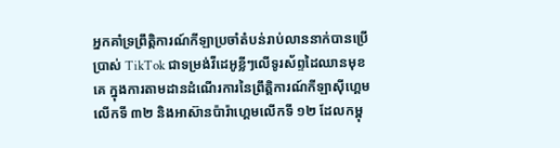អ្នកគាំទ្រព្រឹត្ដិការណ៍កីឡាប្រចាំតំបន់រាប់លាននាក់បានប្រើប្រាស់ TikTok ជាទម្រង់វីដេអូខ្លីៗលើទូរស័ព្ទដៃឈានមុខគេ ក្នុងការតាមដានដំណើរការនៃព្រឹត្ដិការណ៍កីឡាស៊ីហ្គេមលើកទី ៣២ និងអាស៊ានប៉ារ៉ាហ្គេមលើកទី ១២ ដែលកម្ពុ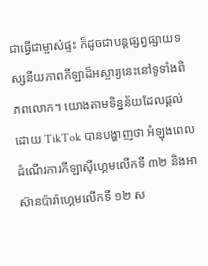ជាធ្វើជាម្ចាស់ផ្ទះ ក៏ដូចជាបន្ដផ្សព្វផ្សាយទស្សនីយភាពកីឡាដ៏អស្ចារ្យនេះនៅទូទាំងពិភពលោក។ យោងតាមទិន្នន័យដែលផ្ដល់ដោយ TikTok បានបង្ហាញថា អំឡុងពេលដំណើរការកីឡាស៊ីហ្គេមលើកទី ៣២ និងអាស៊ានប៉ារ៉ាហ្គេមលើកទី ១២ ស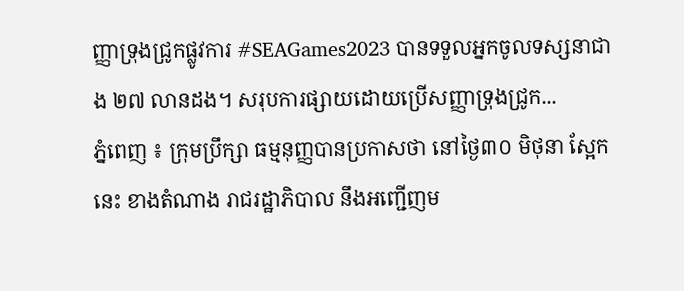ញ្ញាទ្រុងជ្រូកផ្លូវការ #SEAGames2023 បានទទួលអ្នកចូលទស្សនាជាង ២៧ លានដង។ សរុបការផ្សាយដោយប្រើសញ្ញាទ្រុងជ្រូក...
ភ្នំពេញ ៖ ក្រុមប្រឹក្សា ធម្មនុញ្ញបានប្រកាសថា នៅថ្ងៃ៣០ មិថុនា ស្អែកនេះ ខាងតំណាង រាជរដ្ឋាភិបាល នឹងអញ្ជើញម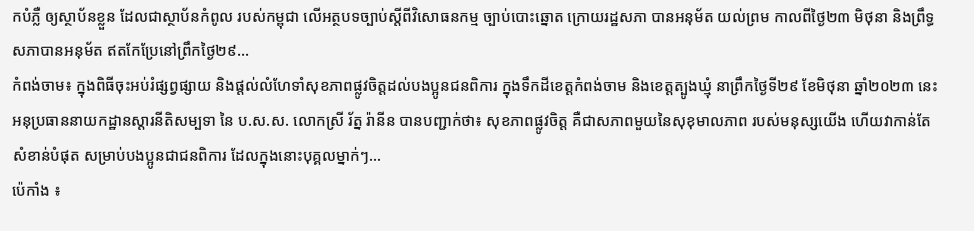កបំភ្លឺ ឲ្យស្ថាប័នខ្លួន ដែលជាស្ថាប័នកំពូល របស់កម្ពុជា លើអត្ថបទច្បាប់ស្តីពីវិសោធនកម្ម ច្បាប់បោះឆ្នោត ក្រោយរដ្ឋសភា បានអនុម័ត យល់ព្រម កាលពីថ្ងៃ២៣ មិថុនា និងព្រឹទ្ធសភាបានអនុម័ត ឥតកែប្រែនៅព្រឹកថ្ងៃ២៩...
កំពង់ចាម៖ ក្នុងពិធីចុះអប់រំផ្សព្វផ្សាយ និងផ្តល់លំហែទាំសុខភាពផ្លូវចិត្តដល់បងប្អូនជនពិការ ក្នុងទឹកដីខេត្តកំពង់ចាម និងខេត្តត្បូងឃ្មុំ នាព្រឹកថ្ងៃទី២៩ ខែមិថុនា ឆ្នាំ២០២៣ នេះ អនុប្រធាននាយកដ្ឋានស្តារនីតិសម្បទា នៃ ប.ស.ស. លោកស្រី រ័ត្ន រ៉ានីន បានបញ្ជាក់ថា៖ សុខភាពផ្លូវចិត្ត គឺជាសភាពមួយនៃសុខុមាលភាព របស់មនុស្សយើង ហើយវាកាន់តែសំខាន់បំផុត សម្រាប់បងប្អូនជាជនពិការ ដែលក្នុងនោះបុគ្គលម្នាក់ៗ...
ប៉េកាំង ៖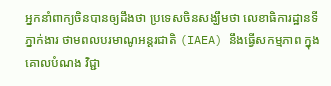អ្នកនាំពាក្យចិនបានឲ្យដឹងថា ប្រទេសចិនសង្ឃឹមថា លេខាធិការដ្ឋានទីភ្នាក់ងារ ថាមពលបរមាណូអន្តរជាតិ (IAEA) នឹងធ្វើសកម្មភាព ក្នុងគោលបំណង វិជ្ជា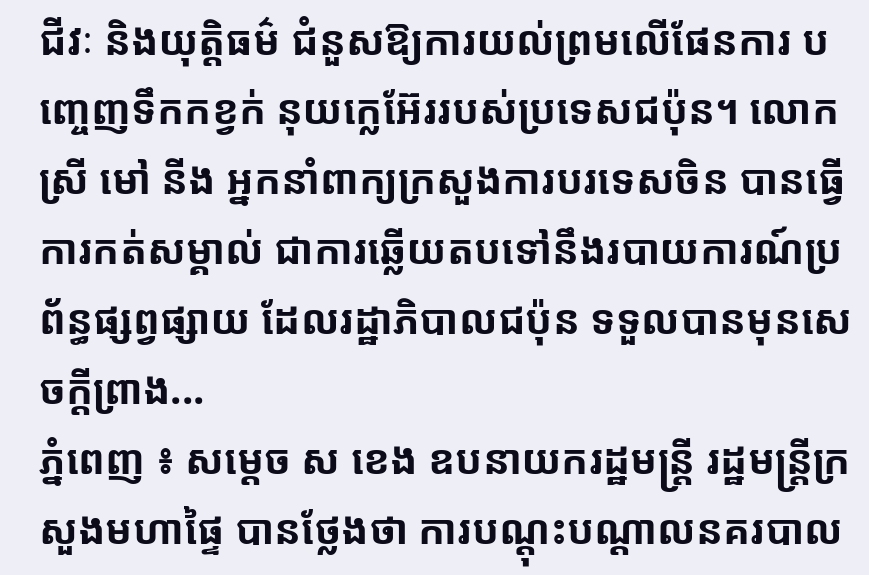ជីវៈ និងយុត្តិធម៌ ជំនួសឱ្យការយល់ព្រមលើផែនការ បញ្ចេញទឹកកខ្វក់ នុយក្លេអ៊ែររបស់ប្រទេសជប៉ុន។ លោកស្រី មៅ នីង អ្នកនាំពាក្យក្រសួងការបរទេសចិន បានធ្វើការកត់សម្គាល់ ជាការឆ្លើយតបទៅនឹងរបាយការណ៍ប្រព័ន្ធផ្សព្វផ្សាយ ដែលរដ្ឋាភិបាលជប៉ុន ទទួលបានមុនសេចក្តីព្រាង...
ភ្នំពេញ ៖ សម្ដេច ស ខេង ឧបនាយករដ្ឋមន្រ្តី រដ្ឋមន្រ្តីក្រសួងមហាផ្ទៃ បានថ្លែងថា ការបណ្ដុះបណ្ដាលនគរបាល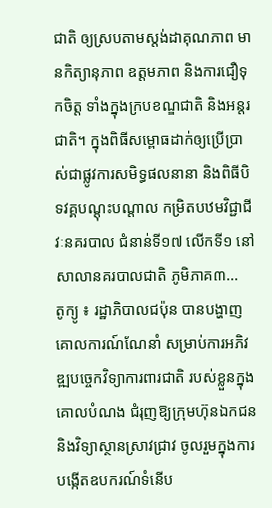ជាតិ ឲ្យស្របតាមស្តង់ដាគុណភាព មានកិត្យានុភាព ឧត្ដមភាព និងការជឿទុកចិត្ត ទាំងក្នុងក្របខណ្ឌជាតិ និងអន្តរជាតិ។ ក្នុងពិធីសម្ពោធដាក់ឲ្យប្រើប្រាស់ជាផ្លូវការសមិទ្ធផលនានា និងពិធីបិទវគ្គបណ្ដុះបណ្ដាល កម្រិតបឋមវិជ្ជាជីវៈនគរបាល ជំនាន់ទី១៧ លើកទី១ នៅសាលានគរបាលជាតិ ភូមិភាគ៣...
តូក្យូ ៖ រដ្ឋាភិបាលជប៉ុន បានបង្ហាញគោលការណ៍ណែនាំ សម្រាប់ការអភិវឌ្ឍបច្ចេកវិទ្យាការពារជាតិ របស់ខ្លួនក្នុងគោលបំណង ជំរុញឱ្យក្រុមហ៊ុនឯកជន និងវិទ្យាស្ថានស្រាវជ្រាវ ចូលរួមក្នុងការបង្កើតឧបករណ៍ទំនើប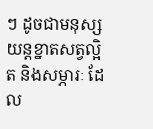ៗ ដូចជាមនុស្សយន្តខ្នាតសត្វល្អិត និងសម្ភារៈ ដែល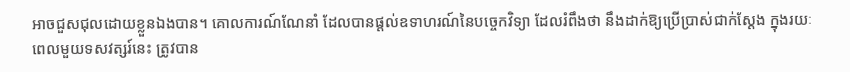អាចជួសជុលដោយខ្លួនឯងបាន។ គោលការណ៍ណែនាំ ដែលបានផ្តល់ឧទាហរណ៍នៃបច្ចេកវិទ្យា ដែលរំពឹងថា នឹងដាក់ឱ្យប្រើប្រាស់ជាក់ស្តែង ក្នុងរយៈពេលមួយទសវត្សរ៍នេះ ត្រូវបាន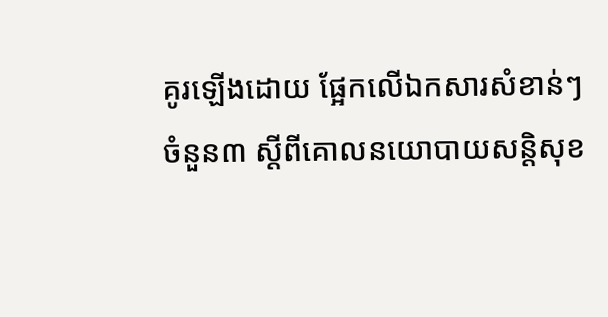គូរឡើងដោយ ផ្អែកលើឯកសារសំខាន់ៗ ចំនួន៣ ស្តីពីគោលនយោបាយសន្តិសុខ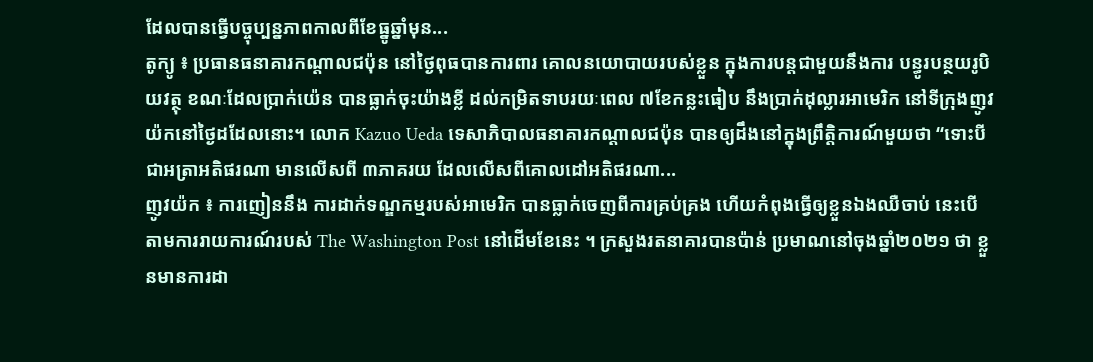ដែលបានធ្វើបច្ចុប្បន្នភាពកាលពីខែធ្នូឆ្នាំមុន...
តូក្យូ ៖ ប្រធានធនាគារកណ្តាលជប៉ុន នៅថ្ងៃពុធបានការពារ គោលនយោបាយរបស់ខ្លួន ក្នុងការបន្តជាមួយនឹងការ បន្ធូរបន្ថយរូបិយវត្ថុ ខណៈដែលប្រាក់យ៉េន បានធ្លាក់ចុះយ៉ាងខ្លី ដល់កម្រិតទាបរយៈពេល ៧ខែកន្លះធៀប នឹងប្រាក់ដុល្លារអាមេរិក នៅទីក្រុងញូវយ៉កនៅថ្ងៃដដែលនោះ។ លោក Kazuo Ueda ទេសាភិបាលធនាគារកណ្តាលជប៉ុន បានឲ្យដឹងនៅក្នុងព្រឹត្តិការណ៍មួយថា “ទោះបីជាអត្រាអតិផរណា មានលើសពី ៣ភាគរយ ដែលលើសពីគោលដៅអតិផរណា...
ញូវយ៉ក ៖ ការញៀននឹង ការដាក់ទណ្ឌកម្មរបស់អាមេរិក បានធ្លាក់ចេញពីការគ្រប់គ្រង ហើយកំពុងធ្វើឲ្យខ្លួនឯងឈឺចាប់ នេះបើតាមការរាយការណ៍របស់ The Washington Post នៅដើមខែនេះ ។ ក្រសួងរតនាគារបានប៉ាន់ ប្រមាណនៅចុងឆ្នាំ២០២១ ថា ខ្លួនមានការដា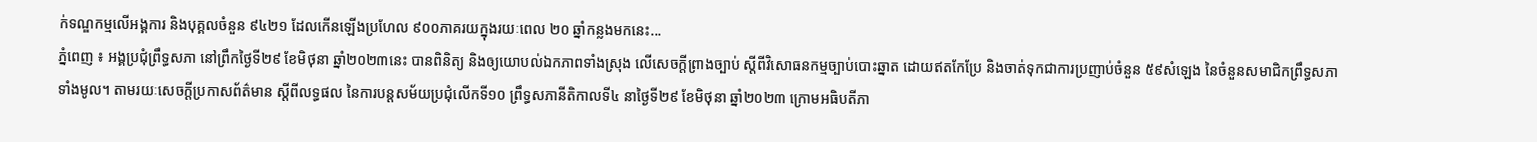ក់ទណ្ឌកម្មលើអង្គការ និងបុគ្គលចំនួន ៩៤២១ ដែលកើនឡើងប្រហែល ៩០០ភាគរយក្នុងរយៈពេល ២០ ឆ្នាំកន្លងមកនេះ...
ភ្នំពេញ ៖ អង្គប្រជុំព្រឹទ្ធសភា នៅព្រឹកថ្ងៃទី២៩ ខែមិថុនា ឆ្នាំ២០២៣នេះ បានពិនិត្យ និងឲ្យយោបល់ឯកភាពទាំងស្រុង លើសេចក្តីព្រាងច្បាប់ ស្តីពីវិសោធនកម្មច្បាប់បោះឆ្នាត ដោយឥតកែប្រែ និងចាត់ទុកជាការប្រញាប់ចំនួន ៥៩សំឡេង នៃចំនួនសមាជិកព្រឹទ្ធសភាទាំងមូល។ តាមរយៈសេចក្តីប្រកាសព័ត៌មាន ស្តីពីលទ្ធផល នៃការបន្តសម័យប្រជុំលើកទី១០ ព្រឹទ្ធសភានីតិកាលទី៤ នាថ្ងៃទី២៩ ខែមិថុនា ឆ្នាំ២០២៣ ក្រោមអធិបតីភា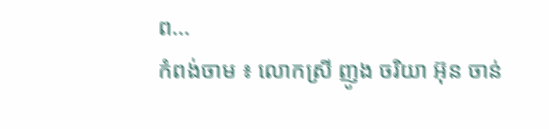ព...
កំពង់ចាម ៖ លោកស្រី ញូង ចរិយា អ៊ុន ចាន់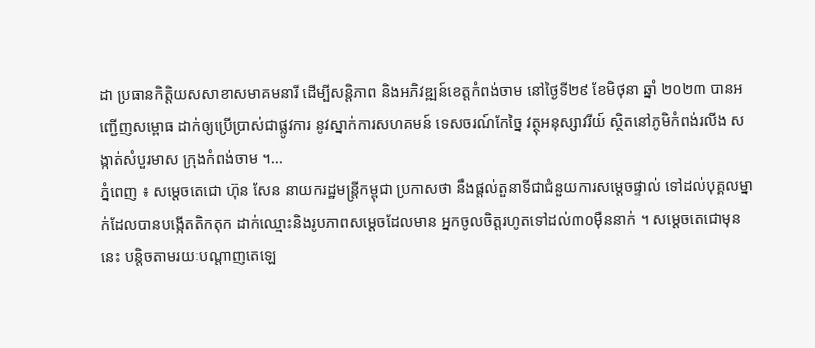ដា ប្រធានកិត្តិយសសាខាសមាគមនារី ដើម្បីសន្តិភាព និងអភិវឌ្ឍន៍ខេត្តកំពង់ចាម នៅថ្ងៃទី២៩ ខែមិថុនា ឆ្នាំ ២០២៣ បានអញ្ជើញសម្ពោធ ដាក់ឲ្យប្រើប្រាស់ជាផ្លូវការ នូវស្នាក់ការសហគមន៍ ទេសចរណ៍កែច្នៃ វត្ថុអនុស្សាវរីយ៍ ស្ថិតនៅភូមិកំពង់រលីង សង្កាត់សំបួរមាស ក្រុងកំពង់ចាម ។...
ភ្នំពេញ ៖ សម្តេចតេជោ ហ៊ុន សែន នាយករដ្ឋមន្រ្តីកម្ពុជា ប្រកាសថា នឹងផ្តល់តួនាទីជាជំនួយការសម្តេចផ្ទាល់ ទៅដល់បុគ្គលម្នាក់ដែលបានបង្កើតតិកតុក ដាក់ឈ្មោះនិងរូបភាពសម្តេចដែលមាន អ្នកចូលចិត្តរហូតទៅដល់៣០ម៉ឺននាក់ ។ សម្តេចតេជោមុននេះ បន្តិចតាមរយៈបណ្តាញតេឡេ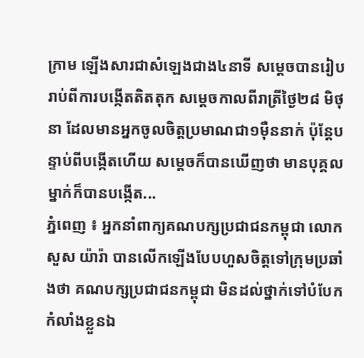ក្រាម ឡើងសារជាសំឡេងជាង៤នាទី សម្តេចបានរៀបរាប់ពីការបង្កើតតិតតុក សម្តេចកាលពីរាត្រីថ្ងៃ២៨ មិថុនា ដែលមានអ្នកចូលចិត្តប្រមាណជា១ម៉ឺននាក់ ប៉ុន្តែបន្ទាប់ពីបង្កើតហើយ សម្តេចក៏បានឃើញថា មានបុគ្គលម្នាក់ក៏បានបង្កើត...
ភ្នំពេញ ៖ អ្នកនាំពាក្យគណបក្សប្រជាជនកម្ពុជា លោក សួស យ៉ារ៉ា បានលើកឡើងបែបហួសចិត្តទៅក្រុមប្រឆាំងថា គណបក្សប្រជាជនកម្ពុជា មិនដល់ថ្នាក់ទៅបំបែកកំលាំងខ្លួនឯ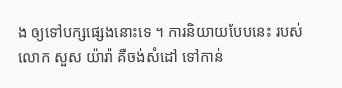ង ឲ្យទៅបក្សផ្សេងនោះទេ ។ ការនិយាយបែបនេះ របស់លោក សួស យ៉ារ៉ា គឺចង់សំដៅ ទៅកាន់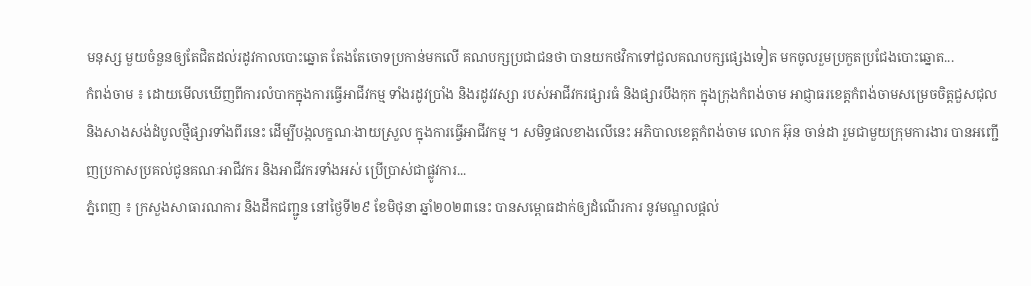មនុស្ស មួយចំនួនឲ្យតែជិតដល់រដូវកាលបោះឆ្នោត តែងតែចោទប្រកាន់មកលើ គណបក្សប្រជាជនថា បានយកថវិកាទៅជួលគណបក្សផ្សេងទៀត មកចូលរួមប្រកួតប្រជែងបោះឆ្នោត...
កំពង់ចាម ៖ ដោយមើលឃើញពីការលំបាកក្នុងការធ្វើអាជីវកម្ម ទាំងរដូវប្រាំង និងរដូវវស្សា របស់អាជីវករផ្សារធំ និងផ្សារបឹងកុក ក្នុងក្រុងកំពង់ចាម អាជ្ញាធរខេត្តកំពង់ចាមសម្រេចចិត្តជួសជុល និងសាងសង់ដំបូលថ្មីផ្សារទាំងពីរនេះ ដើម្បីបង្កលក្ខណៈងាយស្រួល ក្នុងការធ្វើអាជីវកម្ម ។ សមិទ្ធផលខាងលើនេះ អភិបាលខេត្តកំពង់ចាម លោក អ៊ុន ចាន់ដា រួមជាមួយក្រុមការងារ បានអញ្ជើញប្រកាសប្រគល់ជូនគណៈអាជីវករ និងអាជីវករទាំងអស់ ប្រើប្រាស់ជាផ្លូវការ...
ភ្នំពេញ ៖ ក្រសួងសាធារណការ និងដឹកជញ្ជូន នៅថ្ងៃទី២៩ ខែមិថុនា ឆ្នាំ២០២៣នេះ បានសម្ពោធដាក់ឲ្យដំណើរការ នូវមណ្ឌលផ្ដល់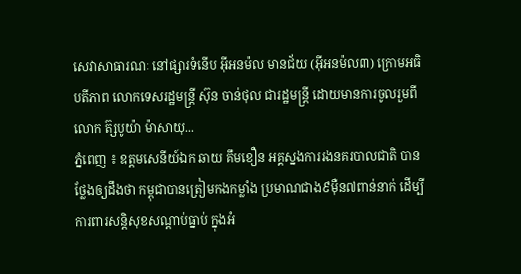សេវាសាធារណៈ នៅផ្សារទំនើប អ៊ីអនម៉ល មានជ័យ (អ៊ីអនម៉ល៣) ក្រោមអធិបតីភាព លោកទេសរដ្ឋមន្ដ្រី ស៊ុន ចាន់ថុល ជារដ្ឋមន្ដ្រី ដោយមានការចូលរួមពី លោក ត៊្សបូយ៉ា ម៉ាសាយុ...
ភ្នំពេញ ៖ ឧត្តមសេនីយ៍ឯក ឆាយ គឹមខឿន អគ្គស្នងការរងនគរបាលជាតិ បានថ្លែងឲ្យដឹងថា កម្ពុជាបានត្រៀមកងកម្លាំង ប្រមាណជាង៩ម៉ឺន៧ពាន់នាក់ ដើម្បីការពារសន្តិសុខសណ្ដាប់ធ្នាប់ ក្នុងអំ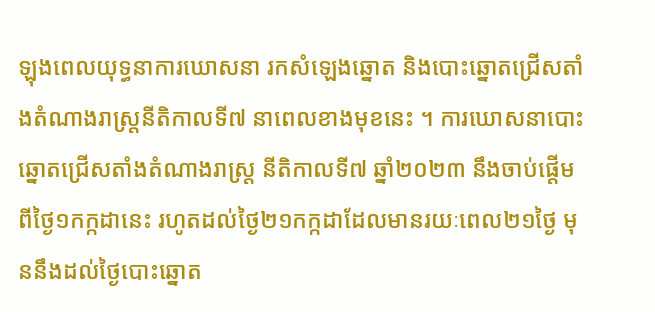ឡុងពេលយុទ្ធនាការឃោសនា រកសំឡេងឆ្នោត និងបោះឆ្នោតជ្រើសតាំងតំណាងរាស្ត្រនីតិកាលទី៧ នាពេលខាងមុខនេះ ។ ការឃោសនាបោះឆ្នោតជ្រើសតាំងតំណាងរាស្ត្រ នីតិកាលទី៧ ឆ្នាំ២០២៣ នឹងចាប់ផ្តើមពីថ្ងៃ១កក្កដានេះ រហូតដល់ថ្ងៃ២១កក្កដាដែលមានរយៈពេល២១ថ្ងៃ មុននឹងដល់ថ្ងៃបោះឆ្នោត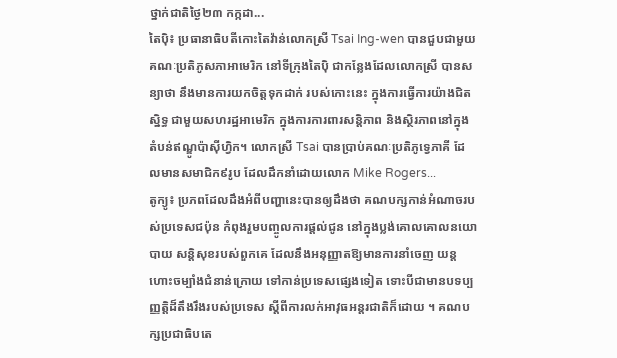ថ្នាក់ជាតិថ្ងៃ២៣ កក្កដា...
តៃប៉ិ៖ ប្រធានាធិបតីកោះតៃវ៉ាន់លោកស្រី Tsai Ing-wen បានជួបជាមួយ គណៈប្រតិភូសភាអាមេរិក នៅទីក្រុងតៃប៉ិ ជាកន្លែងដែលលោកស្រី បានសន្យាថា នឹងមានការយកចិត្តទុកដាក់ របស់កោះនេះ ក្នុងការធ្វើការយ៉ាងជិតស្និទ្ធ ជាមួយសហរដ្ឋអាមេរិក ក្នុងការការពារសន្តិភាព និងស្ថិរភាពនៅក្នុងតំបន់ឥណ្ឌូប៉ាស៊ីហ្វិក។ លោកស្រី Tsai បានប្រាប់គណៈប្រតិភូទ្វេភាគី ដែលមានសមាជិក៩រូប ដែលដឹកនាំដោយលោក Mike Rogers...
តូក្យូ៖ ប្រភពដែលដឹងអំពីបញ្ហានេះបានឲ្យដឹងថា គណបក្សកាន់អំណាចរបស់ប្រទេសជប៉ុន កំពុងរួមបញ្ចូលការផ្តល់ជូន នៅក្នុងប្លង់គោលគោលនយោបាយ សន្តិសុខរបស់ពួកគេ ដែលនឹងអនុញ្ញាតឱ្យមានការនាំចេញ យន្តហោះចម្បាំងជំនាន់ក្រោយ ទៅកាន់ប្រទេសផ្សេងទៀត ទោះបីជាមានបទប្បញ្ញត្តិដ៏តឹងរឹងរបស់ប្រទេស ស្តីពីការលក់អាវុធអន្តរជាតិក៏ដោយ ។ គណបក្សប្រជាធិបតេ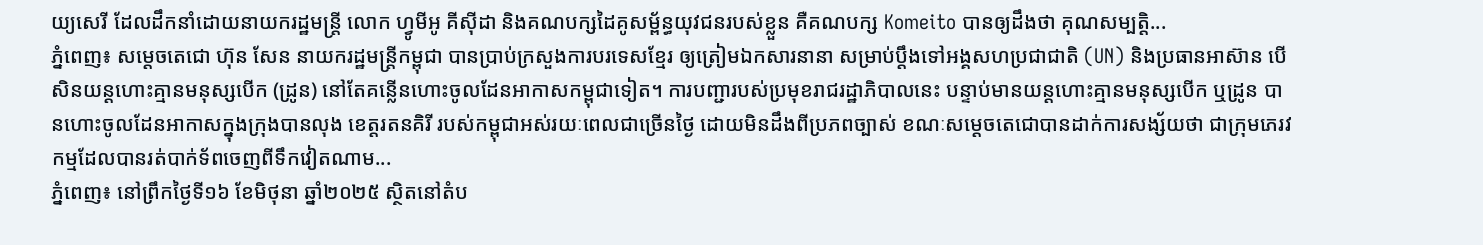យ្យសេរី ដែលដឹកនាំដោយនាយករដ្ឋមន្ត្រី លោក ហ្វូមីអូ គីស៊ីដា និងគណបក្សដៃគូសម្ព័ន្ធយុវជនរបស់ខ្លួន គឺគណបក្ស Komeito បានឲ្យដឹងថា គុណសម្បត្តិ...
ភ្នំពេញ៖ សម្តេចតេជោ ហ៊ុន សែន នាយករដ្ឋមន្ត្រីកម្ពុជា បានប្រាប់ក្រសួងការបរទេសខ្មែរ ឲ្យត្រៀមឯកសារនានា សម្រាប់ប្តឹងទៅអង្គសហប្រជាជាតិ (UN) និងប្រធានអាស៊ាន បើសិនយន្តហោះគ្មានមនុស្សបើក (ដ្រូន) នៅតែគន្លើនហោះចូលដែនអាកាសកម្ពុជាទៀត។ ការបញ្ជារបស់ប្រមុខរាជរដ្ឋាភិបាលនេះ បន្ទាប់មានយន្តហោះគ្មានមនុស្សបើក ឬដ្រូន បានហោះចូលដែនអាកាសក្នុងក្រុងបានលុង ខេត្តរតនគិរី របស់កម្ពុជាអស់រយៈពេលជាច្រើនថ្ងៃ ដោយមិនដឹងពីប្រភពច្បាស់ ខណៈសម្តេចតេជោបានដាក់ការសង្ស័យថា ជាក្រុមភេរវកម្មដែលបានរត់បាក់ទ័ពចេញពីទឹកវៀតណាម...
ភ្នំពេញ៖ នៅព្រឹកថ្ងៃទី១៦ ខែមិថុនា ឆ្នាំ២០២៥ ស្ថិតនៅតំប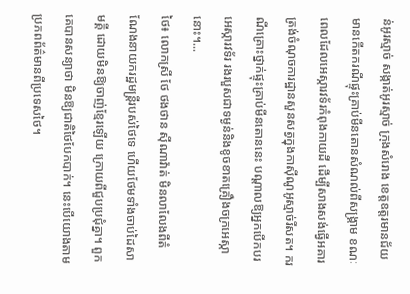ន់អូរស្មាច់ សង្កាត់អូរស្មាច់ ក្រុងសំរោង ខេត្តឧត្តរមានជ័យ មានកើតករណីផ្ទុះគ្រាប់មីនតោនសំណល់ពីសង្គ្រាម ខណៈពេលដែលអេស្ការវទ័រកំពុងកាយដី ដើម្បីសាងសង់ធ្វើអគារត្រង់ចំណុចការដ្ឋានសួនសត្វក្នុងកាស៊ីណូអូស្មាច់រីសត។ ករណីគ្រោះថ្នាក់ផ្ទុះគ្រាប់មីនតោននេះ បណ្តាលឱ្យអ្នកបើកបរអេស្ការវទ័រ រងរបួសជាទម្ងន់និងខូចខាតគ្រឿងចក្រអេស្កានោះ។...
ថៃ៖ លោកស្រី ថែ ថងថាន ស៊ីណាវ៉ាត់ មិនលាលែងពីតំណែងនាយករដ្ឋមន្រ្តីរបស់ថៃទេ ហើយថែមទាំងចាប់ដៃសាមគ្គី ដោយមិនឱ្យចាញ់ខ្មែរឡើយ ក្រោយពីជួបប្រជុំគ្នា។ ពួកគេបានសន្យាថា មិនឱ្យជាតិថៃបែកបាក់។ នេះបើយោងតាមប្រភពព័ត៌មានពីប្រទេសថៃ។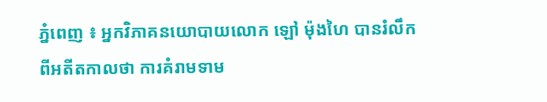ភ្នំពេញ ៖ អ្នកវិភាគនយោបាយលោក ឡៅ ម៉ុងហៃ បានរំលឹកពីអតីតកាលថា ការគំរាមទាម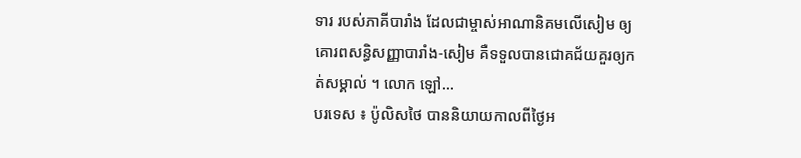ទារ របស់ភាគីបារាំង ដែលជាម្ចាស់អាណានិគមលើសៀម ឲ្យគោរពសន្ធិសញ្ញាបារាំង-សៀម គឺទទួលបានជោគជ័យគួរឲ្យកត់សម្គាល់ ។ លោក ឡៅ...
បរទេស ៖ ប៉ូលិសថៃ បាននិយាយកាលពីថ្ងៃអ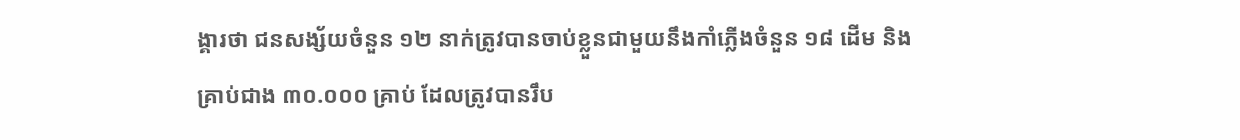ង្គារថា ជនសង្ស័យចំនួន ១២ នាក់ត្រូវបានចាប់ខ្លួនជាមួយនឹងកាំភ្លើងចំនួន ១៨ ដើម និងគ្រាប់ជាង ៣០.០០០ គ្រាប់ ដែលត្រូវបានរឹប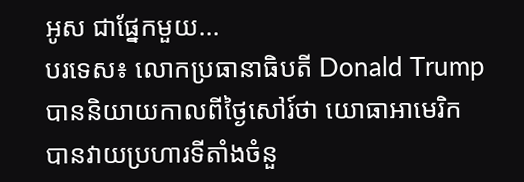អូស ជាផ្នែកមួយ...
បរទេស៖ លោកប្រធានាធិបតី Donald Trump បាននិយាយកាលពីថ្ងៃសៅរ៍ថា យោធាអាមេរិក បានវាយប្រហារទីតាំងចំនួ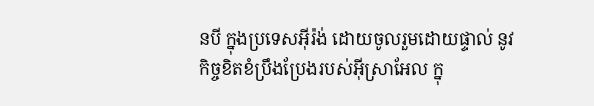នបី ក្នុងប្រទេសអ៊ីរ៉ង់ ដោយចូលរួមដោយផ្ទាល់ នូវកិច្ចខិតខំប្រឹងប្រែងរបស់អ៊ីស្រាអែល ក្នុ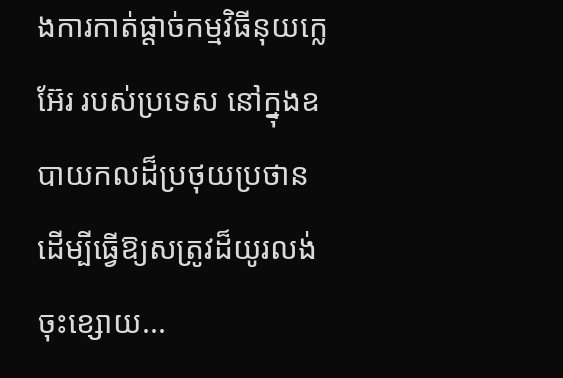ងការកាត់ផ្តាច់កម្មវិធីនុយក្លេអ៊ែរ របស់ប្រទេស នៅក្នុងឧបាយកលដ៏ប្រថុយប្រថាន ដើម្បីធ្វើឱ្យសត្រូវដ៏យូរលង់ចុះខ្សោយ...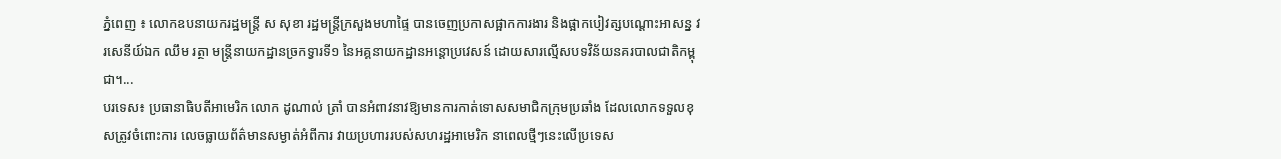ភ្នំពេញ ៖ លោកឧបនាយករដ្ឋមន្ដ្រី ស សុខា រដ្ឋមន្ដ្រីក្រសួងមហាផ្ទៃ បានចេញប្រកាសផ្អាកការងារ និងផ្អាកបៀវត្សបណ្ដោះអាសន្ន វរសេនីយ៍ឯក ឈឹម រត្ថា មន្ដ្រីនាយកដ្ឋានច្រកទ្វារទី១ នៃអគ្គនាយកដ្ឋានអន្ដោប្រវេសន៍ ដោយសារល្មើសបទវិន័យនគរបាលជាតិកម្ពុជា។...
បរទេស៖ ប្រធានាធិបតីអាមេរិក លោក ដូណាល់ ត្រាំ បានអំពាវនាវឱ្យមានការកាត់ទោសសមាជិកក្រុមប្រឆាំង ដែលលោកទទួលខុសត្រូវចំពោះការ លេចធ្លាយព័ត៌មានសម្ងាត់អំពីការ វាយប្រហាររបស់សហរដ្ឋអាមេរិក នាពេលថ្មីៗនេះលើប្រទេស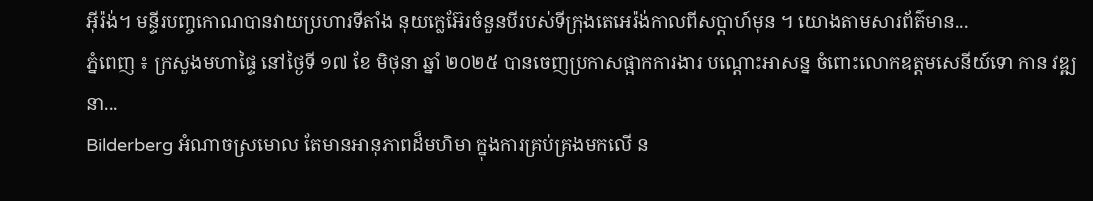អ៊ីរ៉ង់។ មន្ទីរបញ្ចកោណបានវាយប្រហារទីតាំង នុយក្លេអ៊ែរចំនួនបីរបស់ទីក្រុងតេអេរ៉ង់កាលពីសប្តាហ៍មុន ។ យោងតាមសារព័ត៌មាន...
ភ្នំពេញ ៖ ក្រសួងមហាផ្ទៃ នៅថ្ងៃទី ១៧ ខែ មិថុនា ឆ្នាំ ២០២៥ បានចេញប្រកាសផ្អាកការងារ បណ្ដោះអាសន្ន ចំពោះលោកឧត្ដមសេនីយ៍ទោ កាន វឌ្ឍនា...
Bilderberg អំណាចស្រមោល តែមានអានុភាពដ៏មហិមា ក្នុងការគ្រប់គ្រងមកលើ ន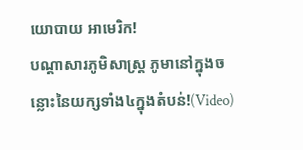យោបាយ អាមេរិក!
បណ្ដាសារភូមិសាស្រ្ត ភូមានៅក្នុងចន្លោះនៃយក្សទាំង៤ក្នុងតំបន់!(Video)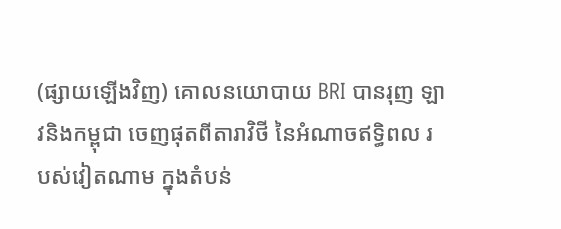(ផ្សាយឡើងវិញ) គោលនយោបាយ BRI បានរុញ ឡាវនិងកម្ពុជា ចេញផុតពីតារាវិថី នៃអំណាចឥទ្ធិពល របស់វៀតណាម ក្នុងតំបន់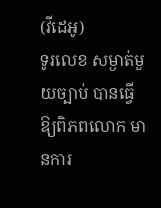(វីដេអូ)
ទូរលេខ សម្ងាត់មួយច្បាប់ បានធ្វើឱ្យពិភពលោក មានការ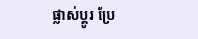ផ្លាស់ប្ដូរ ប្រែ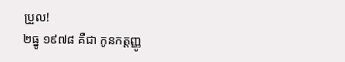ប្រួល!
២ធ្នូ ១៩៧៨ គឺជា កូនកត្តញ្ញូ